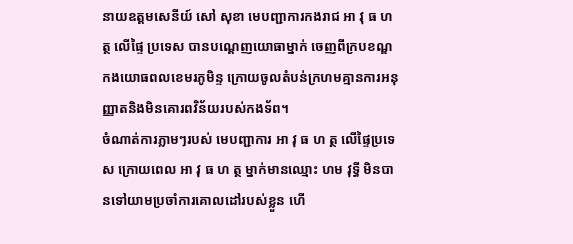នាយឧត្តមសេនីយ៍ សៅ សុខា មេបញ្ជាការកងរាជ អា វុ ធ ហ ត្ថ លើផ្ទៃ ប្រទេស បានបណ្តេញយោធាម្នាក់ ចេញពីក្របខណ្ឌកងយោធពលខេមរភូមិន្ទ ក្រោយចូលតំបន់ក្រហមគ្មានការអនុ ញ្ញាតនិងមិនគោរពវិន័យរបស់កងទ័ព។
ចំណាត់ការភ្លាមៗរបស់ មេបញ្ជាការ អា វុ ធ ហ ត្ថ លើផ្ទៃប្រទេស ក្រោយពេល អា វុ ធ ហ ត្ថ ម្នាក់មានឈ្មោះ ហម វុទ្ធី មិនបានទៅយាមប្រចាំការគោលដៅរបស់ខ្លួន ហើ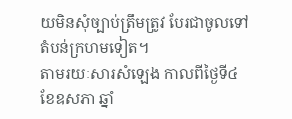យមិនសុំច្បាប់ត្រឹមត្រូវ បែរជាចូលទៅតំបន់ក្រហមទៀត។
តាមរយៈសារសំឡេង កាលពីថ្ងៃទី៤ ខែឧសភា ឆ្នាំ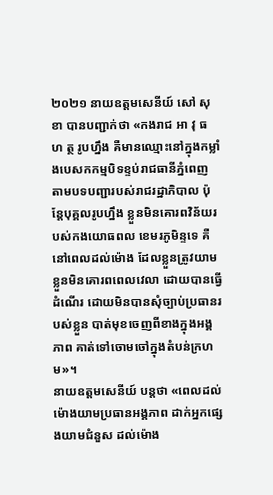២០២១ នាយឧត្តមសេនីយ៍ សៅ សុខា បានបញ្ជាក់ថា «កងរាជ អា វុ ធ ហ ត្ថ រូបហ្នឹង គឺមានឈ្មោះនៅក្នុងកម្លាំងបេសកកម្មបិទខ្ទប់រាជធានីភ្នំពេញ
តាមបទបញ្ជារបស់រាជរដ្ឋាភិបាល ប៉ុន្តែបុគ្គលរូបហ្នឹង ខ្លួនមិនគោរពវិន័យរបស់កងយោធពល ខេមរភូមិន្ទទេ គឺនៅពេលដល់ម៉ោង ដែលខ្លួនត្រូវយាម
ខ្លួនមិនគោរពពេលវេលា ដោយបានធ្វើដំណើរ ដោយមិនបានសុំច្បាប់ប្រធានរបស់ខ្លួន បាត់មុខចេញពីខាងក្នុងអង្គភាព គាត់ទៅចោមចៅក្នុងតំបន់ក្រហម»។
នាយឧត្តមសេនីយ៍ បន្ដថា «ពេលដល់ម៉ោងយាមប្រធានអង្គភាព ដាក់អ្នកផ្សេងយាមជំនួស ដល់ម៉ោង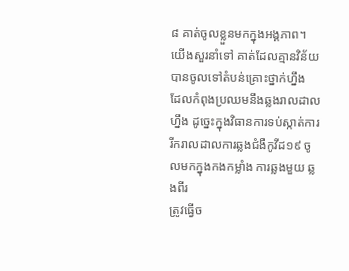៨ គាត់ចូលខ្លួនមកក្នុងអង្គភាព។ យើងសួរនាំទៅ គាត់ដែលគ្មានវិន័យបានចូលទៅតំបន់គ្រោះថ្នាក់ហ្នឹង
ដែលកំពុងប្រឈមនឹងឆ្លងរាលដាលហ្នឹង ដូច្នេះក្នុងវិធានការទប់ស្កាត់ការរីករាលដាលការឆ្លងជំងឺកូវីដ១៩ ចូលមកក្នុងកងកម្លាំង ការឆ្លងមួយ ឆ្លងពីរ
ត្រូវធ្វើច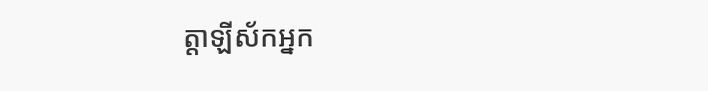ត្តាឡីស័កអ្នក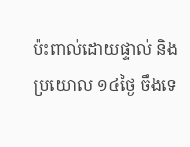ប៉ះពាល់ដោយផ្ទាល់ និងប្រយោល ១៤ថ្ងៃ ចឹងទេ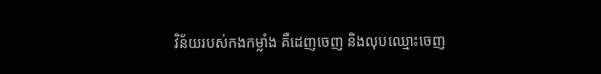វិន័យរបស់កងកម្លាំង គឺដេញចេញ និងលុបឈ្មោះចេញ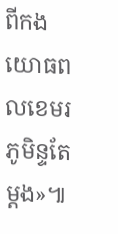ពីកងយោធពលខេមរភូមិន្ទតែម្តង»៕